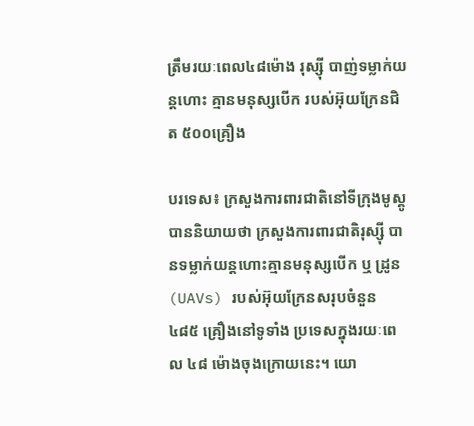ត្រឹមរយៈពេល៤៨ម៉ោង រុស្ស៊ី បាញ់ទម្លាក់យន្តហោះ គ្មានមនុស្សបើក របស់អ៊ុយក្រែនជិត ៥០០គ្រឿង

បរទេស៖ ក្រសួងការពារជាតិនៅទីក្រុងមូស្គូបាននិយាយថា ក្រសួងការពារជាតិរុស្ស៊ី បានទម្លាក់យន្តហោះគ្មានមនុស្សបើក ឬ ដ្រូន (UAVs) របស់អ៊ុយក្រែនសរុបចំនួន ៤៨៥ គ្រឿងនៅទូទាំង ប្រទេសក្នុងរយៈពេល ៤៨ ម៉ោងចុងក្រោយនេះ។ យោ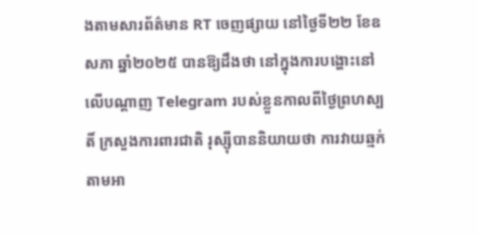ងតាមសារព័ត៌មាន RT ចេញផ្សាយ នៅថ្ងៃទី២២ ខែឧសភា ឆ្នាំ២០២៥ បានឱ្យដឹងថា នៅក្នុងការបង្ហោះនៅ លើបណ្តាញ Telegram របស់ខ្លួនកាលពីថ្ងៃព្រហស្បតិ៍ ក្រសួងការពារជាតិ រុស្ស៊ីបាននិយាយថា ការវាយឆ្មក់តាមអា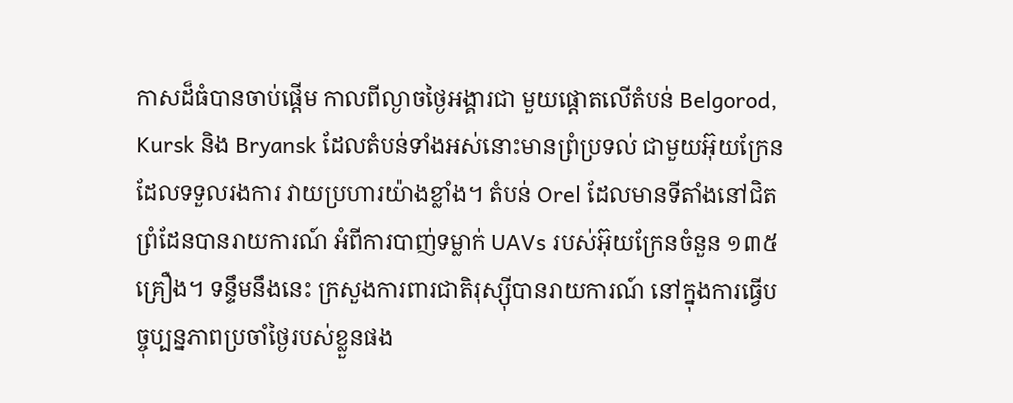កាសដ៏ធំបានចាប់ផ្តើម កាលពីល្ងាចថ្ងៃអង្គារជា មួយផ្តោតលើតំបន់ Belgorod, Kursk និង Bryansk ដែលតំបន់ទាំងអស់នោះមានព្រំប្រទល់ ជាមួយអ៊ុយក្រែន ដែលទទួលរងការ វាយប្រហារយ៉ាងខ្លាំង។ តំបន់ Orel ដែលមានទីតាំងនៅជិតព្រំដែនបានរាយការណ៍ អំពីការបាញ់ទម្លាក់ UAVs របស់អ៊ុយក្រែនចំនួន ១៣៥ គ្រឿង។ ទន្ទឹមនឹងនេះ ក្រសួងការពារជាតិរុស្ស៊ីបានរាយការណ៍ នៅក្នុងការធ្វើបច្ចុប្បន្នភាពប្រចាំថ្ងៃរបស់ខ្លួនផង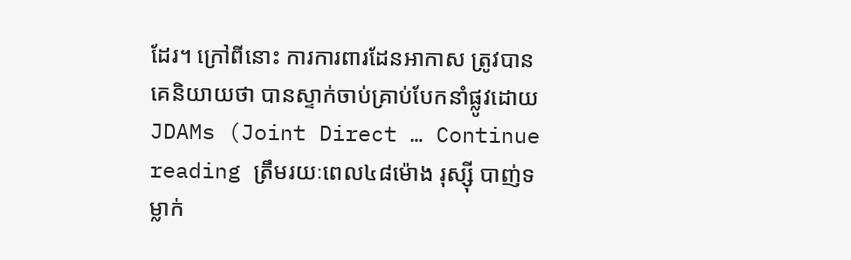ដែរ។ ក្រៅពីនោះ ការការពារដែនអាកាស ត្រូវបានគេនិយាយថា បានស្ទាក់ចាប់គ្រាប់បែកនាំផ្លូវដោយ JDAMs (Joint Direct … Continue reading ត្រឹមរយៈពេល៤៨ម៉ោង រុស្ស៊ី បាញ់ទម្លាក់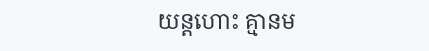យន្តហោះ គ្មានម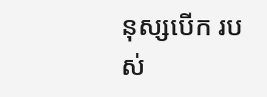នុស្សបើក របស់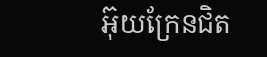អ៊ុយក្រែនជិត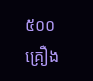៥០០គ្រឿង